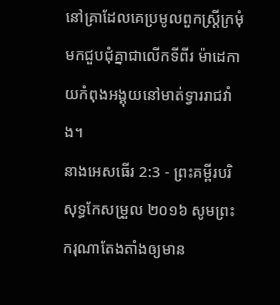នៅគ្រាដែលគេប្រមូលពួកស្ត្រីក្រមុំមកជួបជុំគ្នាជាលើកទីពីរ ម៉ាដេកាយកំពុងអង្គុយនៅមាត់ទ្វាររាជវាំង។
នាងអេសធើរ 2:3 - ព្រះគម្ពីរបរិសុទ្ធកែសម្រួល ២០១៦ សូមព្រះករុណាតែងតាំងឲ្យមាន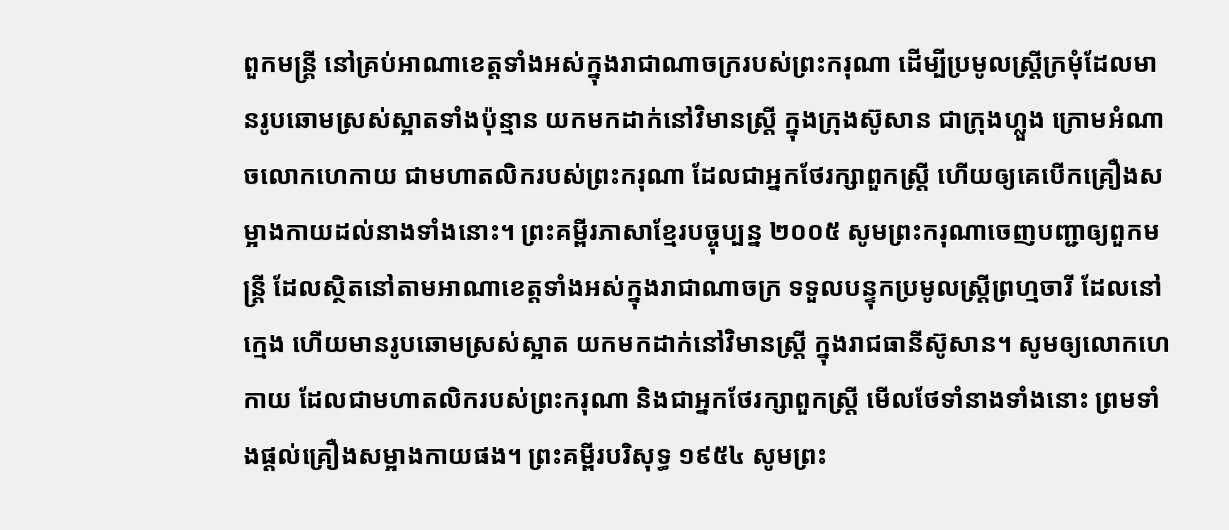ពួកមន្ត្រី នៅគ្រប់អាណាខេត្តទាំងអស់ក្នុងរាជាណាចក្ររបស់ព្រះករុណា ដើម្បីប្រមូលស្ត្រីក្រមុំដែលមានរូបឆោមស្រស់ស្អាតទាំងប៉ុន្មាន យកមកដាក់នៅវិមានស្ត្រី ក្នុងក្រុងស៊ូសាន ជាក្រុងហ្លួង ក្រោមអំណាចលោកហេកាយ ជាមហាតលិករបស់ព្រះករុណា ដែលជាអ្នកថែរក្សាពួកស្ត្រី ហើយឲ្យគេបើកគ្រឿងសម្អាងកាយដល់នាងទាំងនោះ។ ព្រះគម្ពីរភាសាខ្មែរបច្ចុប្បន្ន ២០០៥ សូមព្រះករុណាចេញបញ្ជាឲ្យពួកមន្ត្រី ដែលស្ថិតនៅតាមអាណាខេត្តទាំងអស់ក្នុងរាជាណាចក្រ ទទួលបន្ទុកប្រមូលស្ត្រីព្រហ្មចារី ដែលនៅក្មេង ហើយមានរូបឆោមស្រស់ស្អាត យកមកដាក់នៅវិមានស្ត្រី ក្នុងរាជធានីស៊ូសាន។ សូមឲ្យលោកហេកាយ ដែលជាមហាតលិករបស់ព្រះករុណា និងជាអ្នកថែរក្សាពួកស្ត្រី មើលថែទាំនាងទាំងនោះ ព្រមទាំងផ្ដល់គ្រឿងសម្អាងកាយផង។ ព្រះគម្ពីរបរិសុទ្ធ ១៩៥៤ សូមព្រះ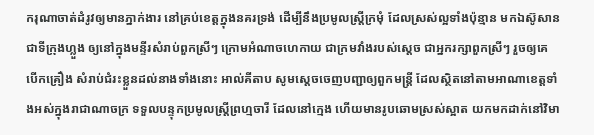ករុណាចាត់ដំរូវឲ្យមានភ្នាក់ងារ នៅគ្រប់ខេត្តក្នុងនគរទ្រង់ ដើម្បីនឹងប្រមូលស្ត្រីក្រមុំ ដែលស្រស់ល្អទាំងប៉ុន្មាន មកឯស៊ូសាន ជាទីក្រុងហ្លួង ឲ្យនៅក្នុងមន្ទីរសំរាប់ពួកស្រីៗ ក្រោមអំណាចហេកាយ ជាក្រមវាំងរបស់ស្តេច ជាអ្នករក្សាពួកស្រីៗ រួចឲ្យគេបើកគ្រឿង សំរាប់ជំរះខ្លួនដល់នាងទាំងនោះ អាល់គីតាប សូមស្តេចចេញបញ្ជាឲ្យពួកមន្ត្រី ដែលស្ថិតនៅតាមអាណាខេត្តទាំងអស់ក្នុងរាជាណាចក្រ ទទួលបន្ទុកប្រមូលស្ត្រីព្រហ្មចារី ដែលនៅក្មេង ហើយមានរូបឆោមស្រស់ស្អាត យកមកដាក់នៅវិមា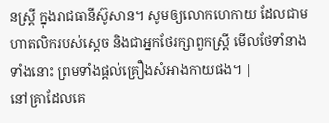នស្ត្រី ក្នុងរាជធានីស៊ូសាន។ សូមឲ្យលោកហេកាយ ដែលជាមហាតលិករបស់ស្តេច និងជាអ្នកថែរក្សាពួកស្ត្រី មើលថែទាំនាងទាំងនោះ ព្រមទាំងផ្ដល់គ្រឿងសំអាងកាយផង។ |
នៅគ្រាដែលគេ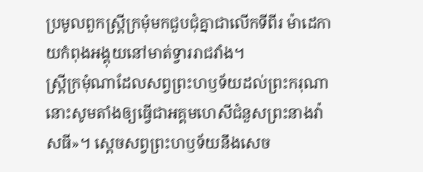ប្រមូលពួកស្ត្រីក្រមុំមកជួបជុំគ្នាជាលើកទីពីរ ម៉ាដេកាយកំពុងអង្គុយនៅមាត់ទ្វាររាជវាំង។
ស្ត្រីក្រមុំណាដែលសព្វព្រះហឫទ័យដល់ព្រះករុណា នោះសូមតាំងឲ្យធ្វើជាអគ្គមហេសីជំនួសព្រះនាងវ៉ាសធី»។ ស្ដេចសព្វព្រះហឫទ័យនឹងសេច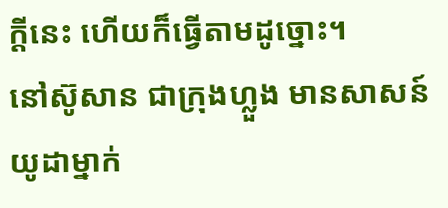ក្ដីនេះ ហើយក៏ធ្វើតាមដូច្នោះ។
នៅស៊ូសាន ជាក្រុងហ្លួង មានសាសន៍យូដាម្នាក់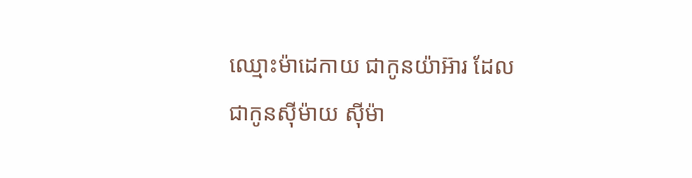ឈ្មោះម៉ាដេកាយ ជាកូនយ៉ាអ៊ារ ដែលជាកូនស៊ីម៉ាយ ស៊ីម៉ា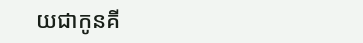យជាកូនគី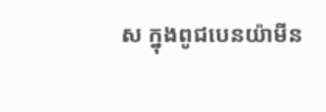ស ក្នុងពូជបេនយ៉ាមីន